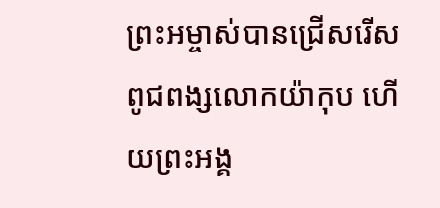ព្រះអម្ចាស់បានជ្រើសរើសពូជពង្សលោកយ៉ាកុប ហើយព្រះអង្គ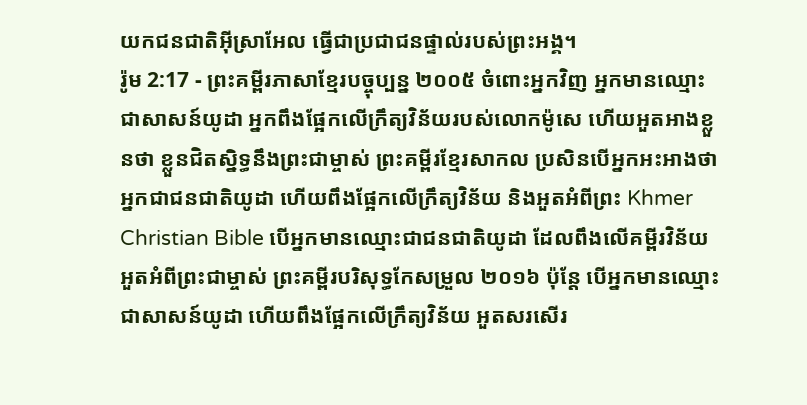យកជនជាតិអ៊ីស្រាអែល ធ្វើជាប្រជាជនផ្ទាល់របស់ព្រះអង្គ។
រ៉ូម 2:17 - ព្រះគម្ពីរភាសាខ្មែរបច្ចុប្បន្ន ២០០៥ ចំពោះអ្នកវិញ អ្នកមានឈ្មោះជាសាសន៍យូដា អ្នកពឹងផ្អែកលើក្រឹត្យវិន័យរបស់លោកម៉ូសេ ហើយអួតអាងខ្លួនថា ខ្លួនជិតស្និទ្ធនឹងព្រះជាម្ចាស់ ព្រះគម្ពីរខ្មែរសាកល ប្រសិនបើអ្នកអះអាងថាអ្នកជាជនជាតិយូដា ហើយពឹងផ្អែកលើក្រឹត្យវិន័យ និងអួតអំពីព្រះ Khmer Christian Bible បើអ្នកមានឈ្មោះជាជនជាតិយូដា ដែលពឹងលើគម្ពីរវិន័យ អួតអំពីព្រះជាម្ចាស់ ព្រះគម្ពីរបរិសុទ្ធកែសម្រួល ២០១៦ ប៉ុន្តែ បើអ្នកមានឈ្មោះជាសាសន៍យូដា ហើយពឹងផ្អែកលើក្រឹត្យវិន័យ អួតសរសើរ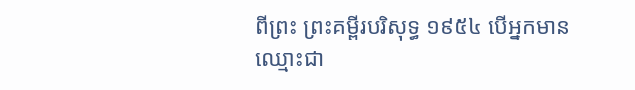ពីព្រះ ព្រះគម្ពីរបរិសុទ្ធ ១៩៥៤ បើអ្នកមានឈ្មោះជា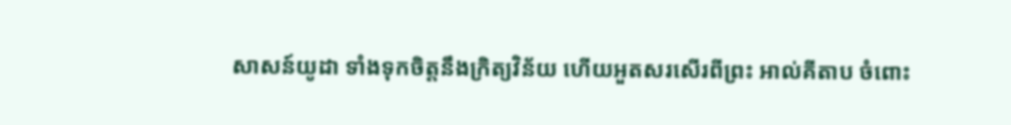សាសន៍យូដា ទាំងទុកចិត្តនឹងក្រិត្យវិន័យ ហើយអួតសរសើរពីព្រះ អាល់គីតាប ចំពោះ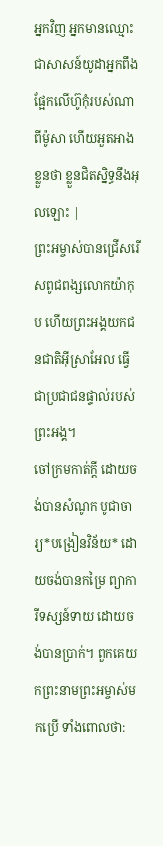អ្នកវិញ អ្នកមានឈ្មោះជាសាសន៍យូដាអ្នកពឹងផ្អែកលើហ៊ូកុំរបស់ណាពីម៉ូសា ហើយអួតអាងខ្លួនថា ខ្លួនជិតស្និទ្ធនឹងអុលឡោះ |
ព្រះអម្ចាស់បានជ្រើសរើសពូជពង្សលោកយ៉ាកុប ហើយព្រះអង្គយកជនជាតិអ៊ីស្រាអែល ធ្វើជាប្រជាជនផ្ទាល់របស់ព្រះអង្គ។
ចៅក្រមកាត់ក្ដី ដោយចង់បានសំណូក បូជាចារ្យ*បង្រៀនវិន័យ* ដោយចង់បានកម្រៃ ព្យាការីទស្សន៍ទាយ ដោយចង់បានប្រាក់។ ពួកគេយកព្រះនាមព្រះអម្ចាស់មកប្រើ ទាំងពោលថា: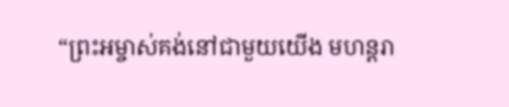“ព្រះអម្ចាស់គង់នៅជាមួយយើង មហន្តរា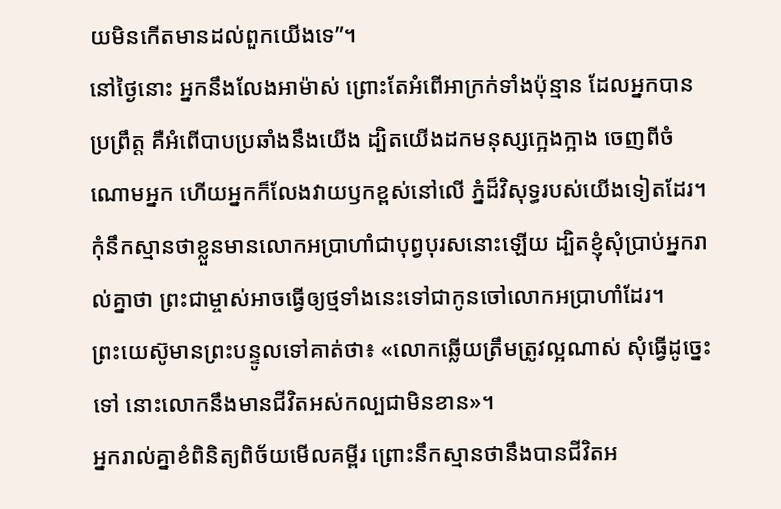យមិនកើតមានដល់ពួកយើងទេ”។
នៅថ្ងៃនោះ អ្នកនឹងលែងអាម៉ាស់ ព្រោះតែអំពើអាក្រក់ទាំងប៉ុន្មាន ដែលអ្នកបានប្រព្រឹត្ត គឺអំពើបាបប្រឆាំងនឹងយើង ដ្បិតយើងដកមនុស្សក្អេងក្អាង ចេញពីចំណោមអ្នក ហើយអ្នកក៏លែងវាយឫកខ្ពស់នៅលើ ភ្នំដ៏វិសុទ្ធរបស់យើងទៀតដែរ។
កុំនឹកស្មានថាខ្លួនមានលោកអប្រាហាំជាបុព្វបុរសនោះឡើយ ដ្បិតខ្ញុំសុំប្រាប់អ្នករាល់គ្នាថា ព្រះជាម្ចាស់អាចធ្វើឲ្យថ្មទាំងនេះទៅជាកូនចៅលោកអប្រាហាំដែរ។
ព្រះយេស៊ូមានព្រះបន្ទូលទៅគាត់ថា៖ «លោកឆ្លើយត្រឹមត្រូវល្អណាស់ សុំធ្វើដូច្នេះទៅ នោះលោកនឹងមានជីវិតអស់កល្បជាមិនខាន»។
អ្នករាល់គ្នាខំពិនិត្យពិច័យមើលគម្ពីរ ព្រោះនឹកស្មានថានឹងបានជីវិតអ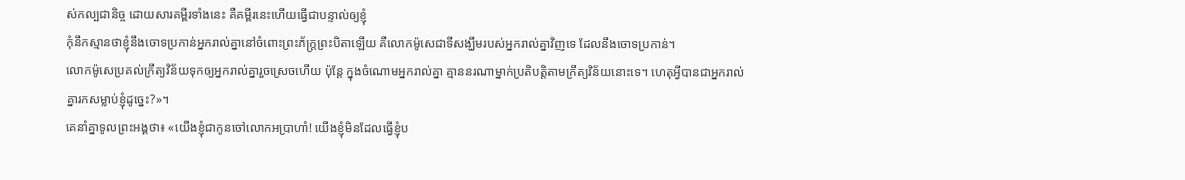ស់កល្បជានិច្ច ដោយសារគម្ពីរទាំងនេះ គឺគម្ពីរនេះហើយធ្វើជាបន្ទាល់ឲ្យខ្ញុំ
កុំនឹកស្មានថាខ្ញុំនឹងចោទប្រកាន់អ្នករាល់គ្នានៅចំពោះព្រះភ័ក្ត្រព្រះបិតាឡើយ គឺលោកម៉ូសេជាទីសង្ឃឹមរបស់អ្នករាល់គ្នាវិញទេ ដែលនឹងចោទប្រកាន់។
លោកម៉ូសេប្រគល់ក្រឹត្យវិន័យទុកឲ្យអ្នករាល់គ្នារួចស្រេចហើយ ប៉ុន្តែ ក្នុងចំណោមអ្នករាល់គ្នា គ្មាននរណាម្នាក់ប្រតិបត្តិតាមក្រឹត្យវិន័យនោះទេ។ ហេតុអ្វីបានជាអ្នករាល់គ្នារកសម្លាប់ខ្ញុំដូច្នេះ?»។
គេនាំគ្នាទូលព្រះអង្គថា៖ «យើងខ្ញុំជាកូនចៅលោកអប្រាហាំ! យើងខ្ញុំមិនដែលធ្វើខ្ញុំប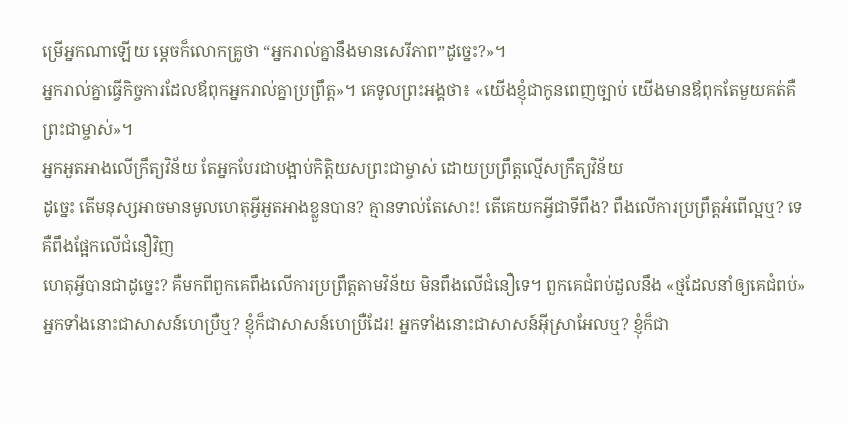ម្រើអ្នកណាឡើយ ម្ដេចក៏លោកគ្រូថា “អ្នករាល់គ្នានឹងមានសេរីភាព”ដូច្នេះ?»។
អ្នករាល់គ្នាធ្វើកិច្ចការដែលឪពុកអ្នករាល់គ្នាប្រព្រឹត្ត»។ គេទូលព្រះអង្គថា៖ «យើងខ្ញុំជាកូនពេញច្បាប់ យើងមានឪពុកតែមួយគត់គឺព្រះជាម្ចាស់»។
អ្នកអួតអាងលើក្រឹត្យវិន័យ តែអ្នកបែរជាបង្អាប់កិត្តិយសព្រះជាម្ចាស់ ដោយប្រព្រឹត្តល្មើសក្រឹត្យវិន័យ
ដូច្នេះ តើមនុស្សអាចមានមូលហេតុអ្វីអួតអាងខ្លួនបាន? គ្មានទាល់តែសោះ! តើគេយកអ្វីជាទីពឹង? ពឹងលើការប្រព្រឹត្តអំពើល្អឬ? ទេ គឺពឹងផ្អែកលើជំនឿវិញ
ហេតុអ្វីបានជាដូច្នេះ? គឺមកពីពួកគេពឹងលើការប្រព្រឹត្តតាមវិន័យ មិនពឹងលើជំនឿទេ។ ពួកគេជំពប់ដួលនឹង «ថ្មដែលនាំឲ្យគេជំពប់»
អ្នកទាំងនោះជាសាសន៍ហេប្រឺឬ? ខ្ញុំក៏ជាសាសន៍ហេប្រឺដែរ! អ្នកទាំងនោះជាសាសន៍អ៊ីស្រាអែលឬ? ខ្ញុំក៏ជា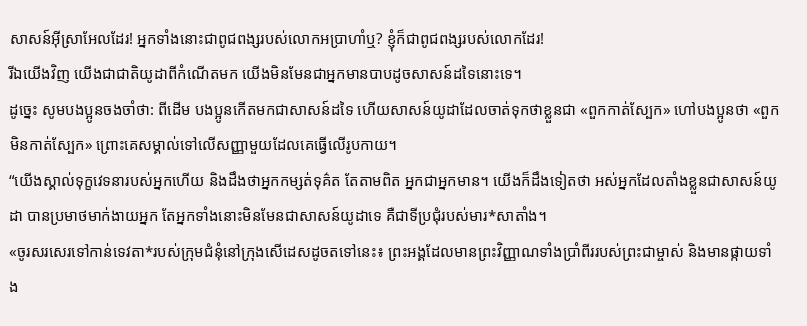សាសន៍អ៊ីស្រាអែលដែរ! អ្នកទាំងនោះជាពូជពង្សរបស់លោកអប្រាហាំឬ? ខ្ញុំក៏ជាពូជពង្សរបស់លោកដែរ!
រីឯយើងវិញ យើងជាជាតិយូដាពីកំណើតមក យើងមិនមែនជាអ្នកមានបាបដូចសាសន៍ដទៃនោះទេ។
ដូច្នេះ សូមបងប្អូនចងចាំថា: ពីដើម បងប្អូនកើតមកជាសាសន៍ដទៃ ហើយសាសន៍យូដាដែលចាត់ទុកថាខ្លួនជា «ពួកកាត់ស្បែក» ហៅបងប្អូនថា «ពួកមិនកាត់ស្បែក» ព្រោះគេសម្គាល់ទៅលើសញ្ញាមួយដែលគេធ្វើលើរូបកាយ។
“យើងស្គាល់ទុក្ខវេទនារបស់អ្នកហើយ និងដឹងថាអ្នកកម្សត់ទុគ៌ត តែតាមពិត អ្នកជាអ្នកមាន។ យើងក៏ដឹងទៀតថា អស់អ្នកដែលតាំងខ្លួនជាសាសន៍យូដា បានប្រមាថមាក់ងាយអ្នក តែអ្នកទាំងនោះមិនមែនជាសាសន៍យូដាទេ គឺជាទីប្រជុំរបស់មារ*សាតាំង។
«ចូរសរសេរទៅកាន់ទេវតា*របស់ក្រុមជំនុំនៅក្រុងសើដេសដូចតទៅនេះ៖ ព្រះអង្គដែលមានព្រះវិញ្ញាណទាំងប្រាំពីររបស់ព្រះជាម្ចាស់ និងមានផ្កាយទាំង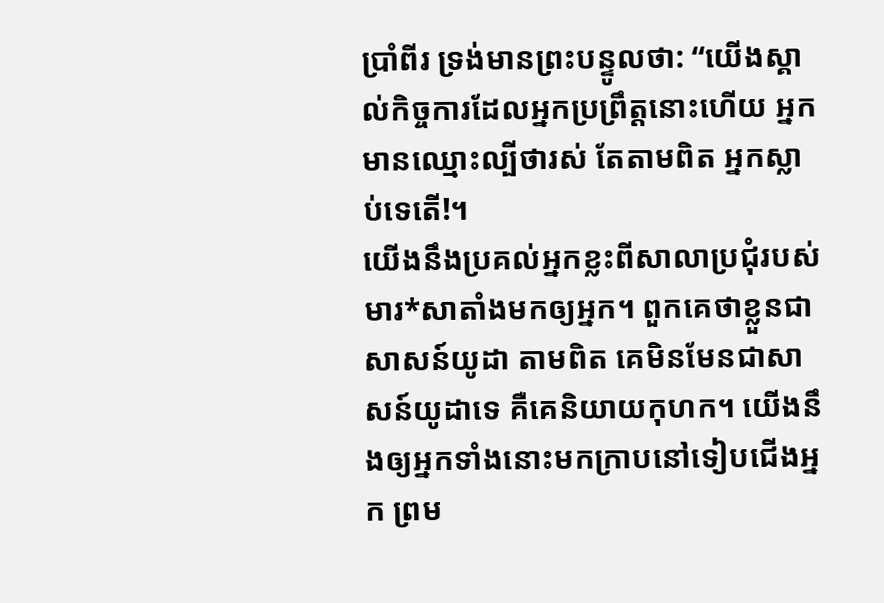ប្រាំពីរ ទ្រង់មានព្រះបន្ទូលថា: “យើងស្គាល់កិច្ចការដែលអ្នកប្រព្រឹត្តនោះហើយ អ្នកមានឈ្មោះល្បីថារស់ តែតាមពិត អ្នកស្លាប់ទេតើ!។
យើងនឹងប្រគល់អ្នកខ្លះពីសាលាប្រជុំរបស់មារ*សាតាំងមកឲ្យអ្នក។ ពួកគេថាខ្លួនជាសាសន៍យូដា តាមពិត គេមិនមែនជាសាសន៍យូដាទេ គឺគេនិយាយកុហក។ យើងនឹងឲ្យអ្នកទាំងនោះមកក្រាបនៅទៀបជើងអ្នក ព្រម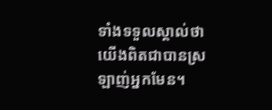ទាំងទទួលស្គាល់ថា យើងពិតជាបានស្រឡាញ់អ្នកមែន។